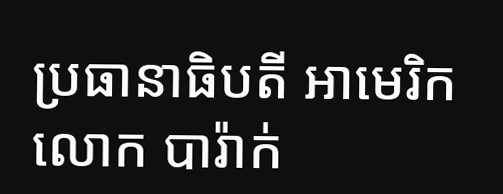ប្រធានាធិបតី អាមេរិក លោក បារ៉ាក់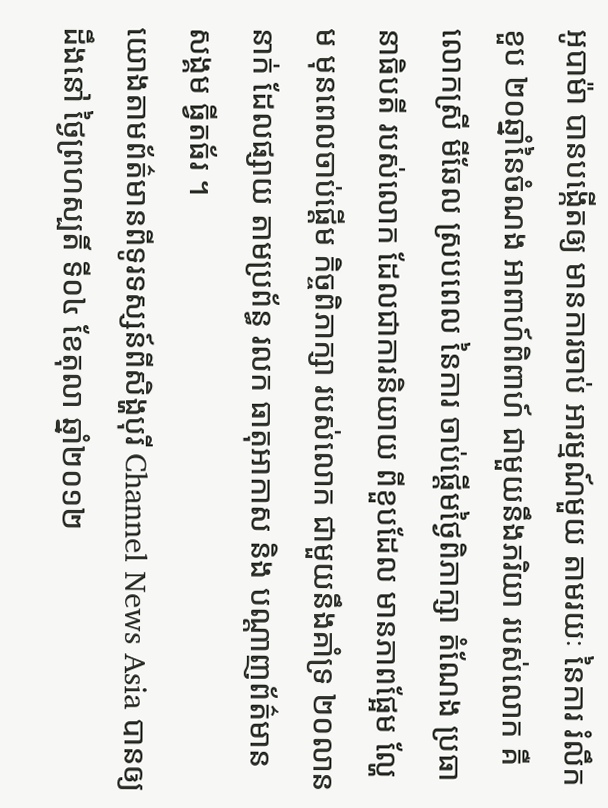អូបាម៉ា បានបង្កើតឲ្យ មានការចាប់ អារម្មណ៍មួយ តាមរយៈ នៃការ រំលឹកខួប ២០ឆ្នាំនៃចំណង អាពាហ៍ពិពាហ៍ ជាមួយនឹងភរិយា របស់លោក គឺលោកស្រី មីឆែល ស្របពេល នៃការ ចាប់ផ្តើមថ្ងៃពិភាក្សា តំណែង ប្រធានាធិបតី របស់លោក ដែលជាការនិយាយ ពីខួបដែល មានភាពផ្អែម ល្ហែម មុនពេលចាប់ផ្តើម កិច្ចពិភាក្សា របស់លោក ជាមួយនឹងគាំទ្រ ២០លាននាក់ ដែលផ្សាយ តាមប្រព័ន្ធ រលក ធាតុអាកាស និង បណ្តាញព័ត៌មាន សង្គម ធ្វីតធ័រ ។
យោងតាមព័ត៌មានពីទូរទស្សន៍ពីសិង្ហបុរី Channel News Asia បានឲ្យដឹងនៅ ថ្ងៃព្រហស្បតិ៍ ទី០៤ ខែតុលា ឆ្នាំ២០១២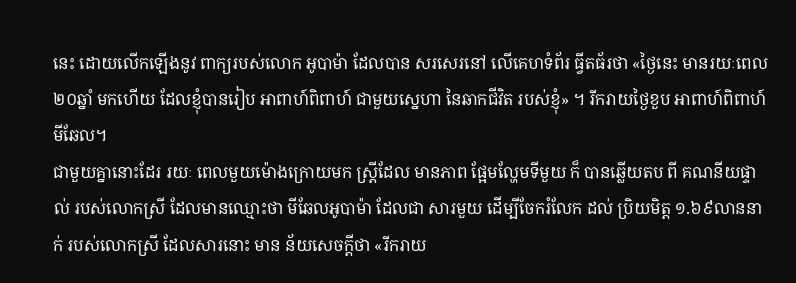នេះ ដោយលើកឡើងនូវ ពាក្យរបស់លោក អូបាម៉ា ដែលបាន សរសេរនៅ លើគេហទំព័រ ធ្វីតធ័រថា «ថ្ងៃនេះ មានរយៈពេល ២០ឆ្នាំ មកហើយ ដែលខ្ញុំបានរៀប អាពាហ៍ពិពាហ៍ ជាមួយស្នេហា នៃឆាកជីវិត របស់ខ្ញុំ» ។ រីករាយថ្ងៃខួប អាពាហ៍ពិពាហ៍ មីឆែល។
ជាមួយគ្នានោះដែរ រយៈ ពេលមួយម៉ោងក្រោយមក ស្រ្តីដែល មានភាព ផ្អែមល្ហែមទីមួយ ក៏ បានឆ្លើយតប ពី គណនីយផ្ទាល់ របស់លោកស្រី ដែលមានឈ្មោះថា មីឆែលអូបាម៉ា ដែលជា សារមួយ ដើម្បីចែករំលែក ដល់ ប្រិយមិត្ត ១.៦៩លាននាក់ របស់លោកស្រី ដែលសារនោះ មាន ន័យសេចក្តីថា «រីករាយ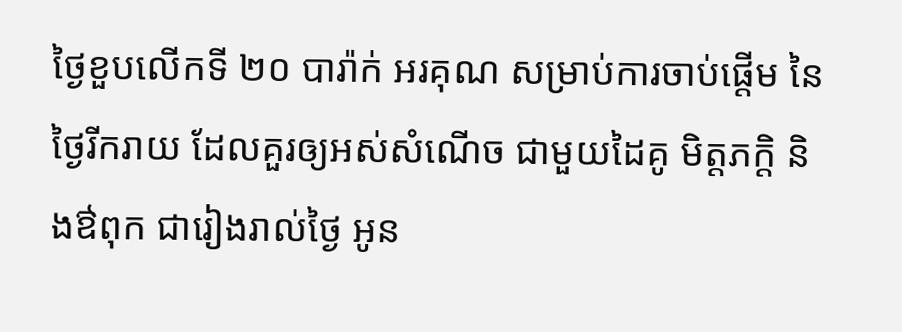ថ្ងៃខួបលើកទី ២០ បារ៉ាក់ អរគុណ សម្រាប់ការចាប់ផ្តើម នៃថ្ងៃរីករាយ ដែលគួរឲ្យអស់សំណើច ជាមួយដៃគូ មិត្តភក្តិ និងឳពុក ជារៀងរាល់ថ្ងៃ អូន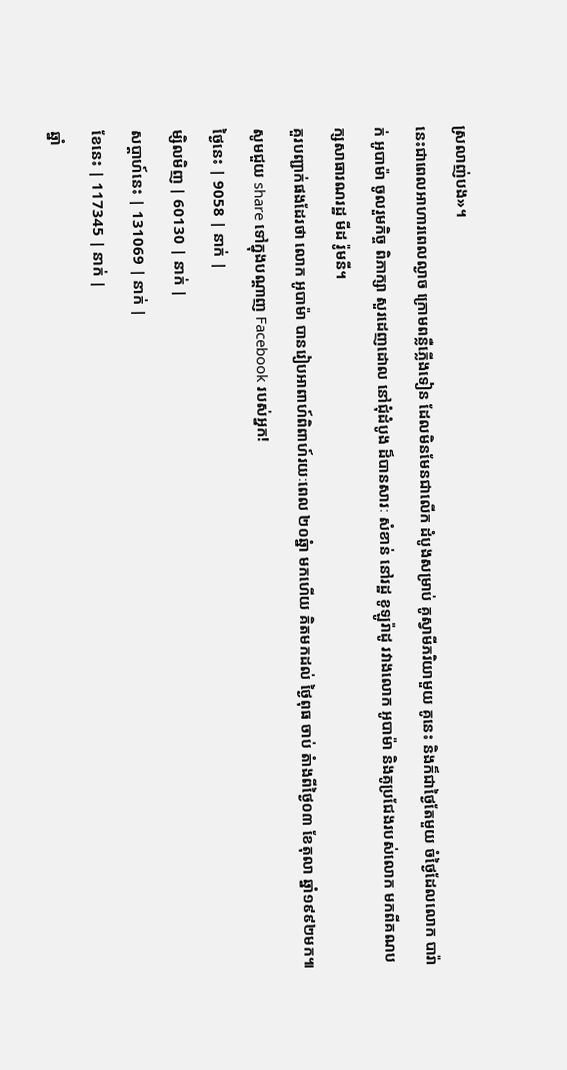ស្រលាញ់បង»។
នេះជាពេលអាហារពេលល្ងាច ក្រោមពន្លឺភ្លើងទៀន ដែលមិនមែនជាលើក ដំបូងសម្រាប់ គូស្វាមីភរិយាមួយ គូនេះ និងក៏ជាថ្ងៃតែមួយ ចំថ្ងៃដែលលោក បារ៉ាក់ អូបាម៉ា ចូលរួមកិច្ច ពិភាក្សា សួរដេញដោល នៅជុំដំបូង ដ៏បានសារៈ សំខាន់ នៅរដ្ឋ ខូឡូរ៉ាដូ រវាងលោក អូបាម៉ា និងគូប្រជែងរបស់លោក មកពីគណបក្សសាធារណរដ្ឋ មីដ រ៉ូមនី។
គួរបញ្ជាក់ផងដែរថា លោក អូបាម៉ា បានរៀបអាពាហ៍ពិពាហ៍រយៈពេល ២០ឆ្នំា មកហើយ គិតមកដល់ ថ្ងៃពុធ ចាប់ តំាងពីថ្ងៃ០៣ ខែតុលា ឆ្នាំ១៩៩២មក៕ សូមជួយ share ទៅក្នុងបណ្តាញ Facebook របស់អ្នក!
ថ្ងៃនេះ | 9058 | នាក់ |
ម្សិលមិញ | 60130 | នាក់ |
សប្ដាហ៍នេះ | 131069 | នាក់ |
ខែនេះ | 117345 | នាក់ |
ឆ្នាំ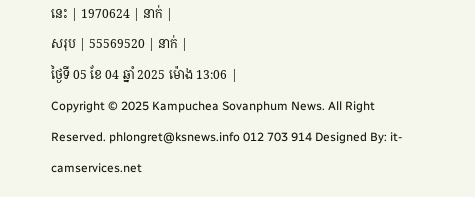នេះ | 1970624 | នាក់ |
សរុប | 55569520 | នាក់ |
ថ្ងៃទី 05 ខែ 04 ឆ្នាំ 2025 ម៉ោង 13:06 |
Copyright © 2025 Kampuchea Sovanphum News. All Right Reserved. phlongret@ksnews.info 012 703 914 Designed By: it-camservices.net